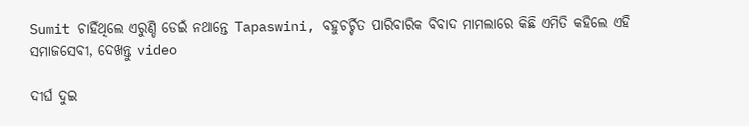Sumit ଚାହିଁଥିଲେ ଏରୁଣ୍ଡି ଡେଇଁ ନଥାନ୍ତେ Tapaswini, ବହୁଚର୍ଚ୍ଚିତ ପାରିବାରିକ ବିବାଦ ମାମଲାରେ କିଛି ଏମିତି କହିଲେ ଏହି ସମାଜସେବୀ, ଦେଖନ୍ତୁ video

ଦୀର୍ଘ ଦୁଇ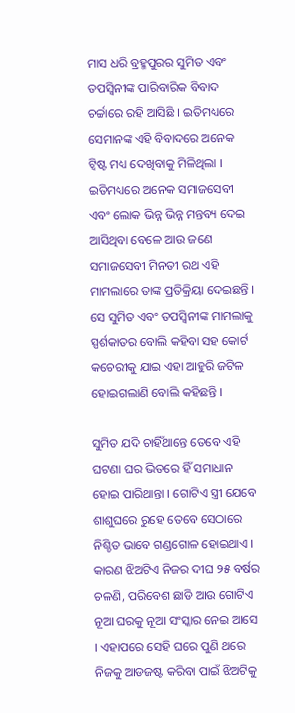ମାସ ଧରି ବ୍ରହ୍ମପୁରର ସୁମିତ ଏବଂ ତପସ୍ଵିନୀଙ୍କ ପାରିବାରିକ ବିବାଦ ଚର୍ଚ୍ଚାରେ ରହି ଆସିଛି । ଇତିମଧ୍ୟରେ ସେମାନଙ୍କ ଏହି ବିବାଦରେ ଅନେକ ଟ୍ଵିଷ୍ଟ ମଧ୍ୟ ଦେଖିବାକୁ ମିଳିଥିଲା । ଇତିମଧ୍ୟରେ ଅନେକ ସମାଜସେବୀ ଏବଂ ଲୋକ ଭିନ୍ନ ଭିନ୍ନ ମନ୍ତବ୍ୟ ଦେଇ ଆସିଥିବା ବେଳେ ଆଉ ଜଣେ ସମାଜସେବୀ ମିନତୀ ରଥ ଏହି ମାମଲାରେ ତାଙ୍କ ପ୍ରତିକ୍ରିୟା ଦେଇଛନ୍ତି । ସେ ସୁମିତ ଏବଂ ତପସ୍ଵିନୀଙ୍କ ମାମଲାକୁ ସ୍ପର୍ଶକାତର ବୋଲି କହିବା ସହ କୋର୍ଟ କଚେରୀକୁ ଯାଇ ଏହା ଆହୁରି ଜଟିଳ ହୋଇଗଲାଣି ବୋଲି କହିଛନ୍ତି ।

ସୁମିତ ଯଦି ଚାହିଁଥାନ୍ତେ ତେବେ ଏହି ଘଟଣା ଘର ଭିତରେ ହିଁ ସମାଧାନ ହୋଇ ପାରିଥାନ୍ତା । ଗୋଟିଏ ସ୍ତ୍ରୀ ଯେବେ ଶାଶୁଘରେ ରୁହେ ତେବେ ସେଠାରେ ନିଶ୍ଚିତ ଭାବେ ଗଣ୍ଡଗୋଳ ହୋଇଥାଏ । କାରଣ ଝିଅଟିଏ ନିଜର ଦୀଘ ୨୫ ବର୍ଷର ଚଳଣି, ପରିବେଶ ଛାଡି ଆଉ ଗୋଟିଏ ନୂଆ ଘରକୁ ନୂଆ ସଂସ୍କାର ନେଇ ଆସେ । ଏହାପରେ ସେହି ଘରେ ପୁଣି ଥରେ ନିଜକୁ ଆଡଜଷ୍ଟ କରିବା ପାଇଁ ଝିଅଟିକୁ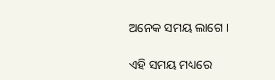ଅନେକ ସମୟ ଲାଗେ ।

ଏହି ସମୟ ମଧ୍ୟରେ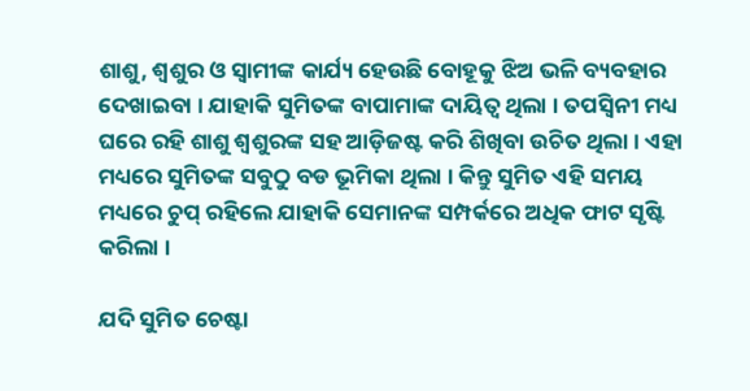ଶାଶୁ, ଶ୍ଵଶୁର ଓ ସ୍ଵାମୀଙ୍କ କାର୍ଯ୍ୟ ହେଉଛି ବୋହୂକୁ ଝିଅ ଭଳି ବ୍ୟବହାର ଦେଖାଇବା । ଯାହାକି ସୁମିତଙ୍କ ବାପାମାଙ୍କ ଦାୟିତ୍ଵ ଥିଲା । ତପସ୍ଵିନୀ ମଧ୍ୟ ଘରେ ରହି ଶାଶୁ ଶ୍ଵଶୁରଙ୍କ ସହ ଆଡ଼ିଜଷ୍ଟ କରି ଶିଖିବା ଉଚିତ ଥିଲା । ଏହା ମଧ୍ୟରେ ସୁମିତଙ୍କ ସବୁଠୁ ବଡ ଭୂମିକା ଥିଲା । କିନ୍ତୁ ସୁମିତ ଏହି ସମୟ ମଧ୍ୟରେ ଚୁପ୍ ରହିଲେ ଯାହାକି ସେମାନଙ୍କ ସମ୍ପର୍କରେ ଅଧିକ ଫାଟ ସୃଷ୍ଟି କରିଲା ।

ଯଦି ସୁମିତ ଚେଷ୍ଟା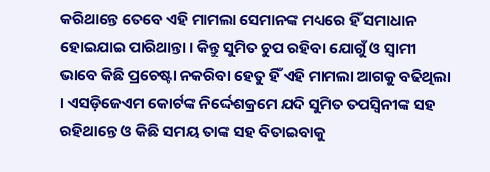କରିଥାନ୍ତେ ତେବେ ଏହି ମାମଲା ସେମାନଙ୍କ ମଧ୍ୟରେ ହିଁ ସମାଧାନ ହୋଇଯାଇ ପାରିଥାନ୍ତା । କିନ୍ତୁ ସୁମିତ ଚୁପ ରହିବା ଯୋଗୁଁ ଓ ସ୍ଵାମୀ ଭାବେ କିଛି ପ୍ରଚେଷ୍ଟା ନକରିବା ହେତୁ ହିଁ ଏହି ମାମଲା ଆଗକୁ ବଢିଥିଲା । ଏସଡ଼ିଜେଏମ କୋର୍ଟଙ୍କ ନିର୍ଦ୍ଦେଶକ୍ରମେ ଯଦି ସୁମିତ ତପସ୍ଵିନୀଙ୍କ ସହ ରହିଥାନ୍ତେ ଓ କିଛି ସମୟ ତାଙ୍କ ସହ ବିତାଇବାକୁ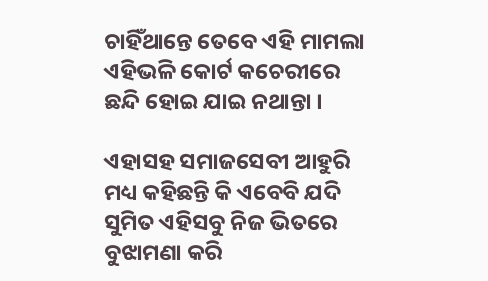ଚାହିଁଥାନ୍ତେ ତେବେ ଏହି ମାମଲା ଏହିଭଳି କୋର୍ଟ କଚେରୀରେ ଛନ୍ଦି ହୋଇ ଯାଇ ନଥାନ୍ତା ।

ଏହାସହ ସମାଜସେବୀ ଆହୁରି ମଧ୍ୟ କହିଛନ୍ତି କି ଏବେବି ଯଦି ସୁମିତ ଏହିସବୁ ନିଜ ଭିତରେ ବୁଝାମଣା କରି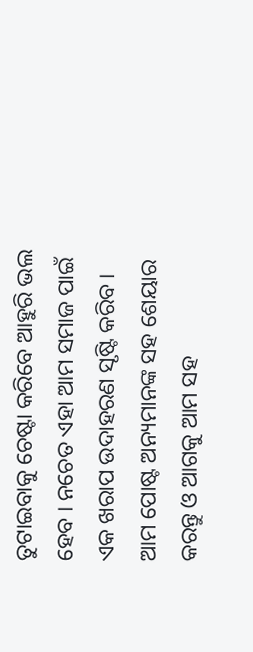ତୁଟାଇବାକୁ ଚେଷ୍ଟା କରିବେ ଆହୁରି ଭଲ ହେବ । ନଚେତ ଏହା ଆମ ସମାଜ ପାଇଁ ଏକ ଖରାପ ଉଦାହରଣ ସୃଷ୍ଟି କରିବ । ଆମ ପୋଷ୍ଟ ଅନ୍ୟମାନଙ୍କ ସହ ଶେୟାର କରନ୍ତୁ ଓ ଆଗକୁ ଆମ ସହ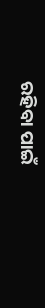ରହିବା ପାଇଁ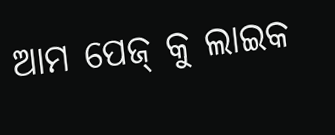ଆମ ପେଜ୍ କୁ ଲାଇକ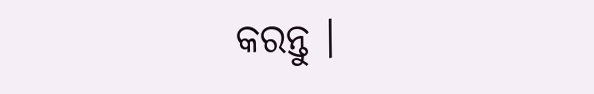କରନ୍ତୁ ।